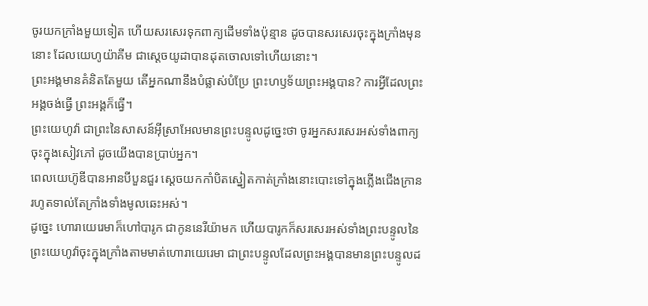ចូរយកក្រាំងមួយទៀត ហើយសរសេរទុកពាក្យដើមទាំងប៉ុន្មាន ដូចបានសរសេរចុះក្នុងក្រាំងមុននោះ ដែលយេហូយ៉ាគីម ជាស្តេចយូដាបានដុតចោលទៅហើយនោះ។
ព្រះអង្គមានគំនិតតែមួយ តើអ្នកណានឹងបំផ្លាស់បំប្រែ ព្រះហឫទ័យព្រះអង្គបាន? ការអ្វីដែលព្រះអង្គចង់ធ្វើ ព្រះអង្គក៏ធ្វើ។
ព្រះយេហូវ៉ា ជាព្រះនៃសាសន៍អ៊ីស្រាអែលមានព្រះបន្ទូលដូច្នេះថា ចូរអ្នកសរសេរអស់ទាំងពាក្យ ចុះក្នុងសៀវភៅ ដូចយើងបានប្រាប់អ្នក។
ពេលយេហ៊ូឌីបានអានបីបួនជួរ ស្ដេចយកកាំបិតស្នៀតកាត់ក្រាំងនោះបោះទៅក្នុងភ្លើងជើងក្រាន រហូតទាល់តែក្រាំងទាំងមូលឆេះអស់។
ដូច្នេះ ហោរាយេរេមាក៏ហៅបារូក ជាកូននេរីយ៉ាមក ហើយបារូកក៏សរសេរអស់ទាំងព្រះបន្ទូលនៃព្រះយេហូវ៉ាចុះក្នុងក្រាំងតាមមាត់ហោរាយេរេមា ជាព្រះបន្ទូលដែលព្រះអង្គបានមានព្រះបន្ទូលដ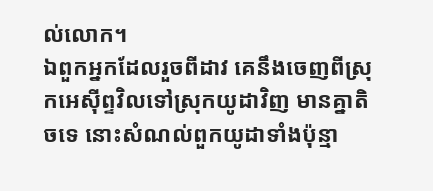ល់លោក។
ឯពួកអ្នកដែលរួចពីដាវ គេនឹងចេញពីស្រុកអេស៊ីព្ទវិលទៅស្រុកយូដាវិញ មានគ្នាតិចទេ នោះសំណល់ពួកយូដាទាំងប៉ុន្មា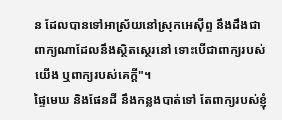ន ដែលបានទៅអាស្រ័យនៅស្រុកអេស៊ីព្ទ នឹងដឹងជាពាក្យណាដែលនឹងស្ថិតស្ថេរនៅ ទោះបើជាពាក្យរបស់យើង ឬពាក្យរបស់គេក្ដី"។
ផ្ទៃមេឃ និងផែនដី នឹងកន្លងបាត់ទៅ តែពាក្យរបស់ខ្ញុំ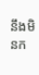នឹងមិនក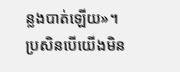ន្លងបាត់ឡើយ»។
ប្រសិនបើយើងមិន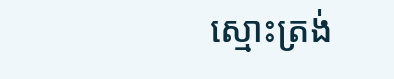ស្មោះត្រង់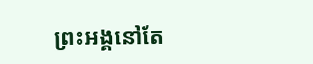ព្រះអង្គនៅតែ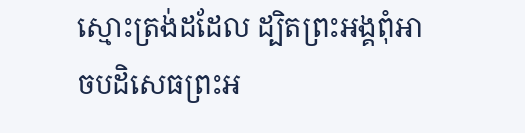ស្មោះត្រង់ដដែល ដ្បិតព្រះអង្គពុំអាចបដិសេធព្រះអ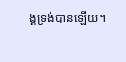ង្គទ្រង់បានឡើយ។